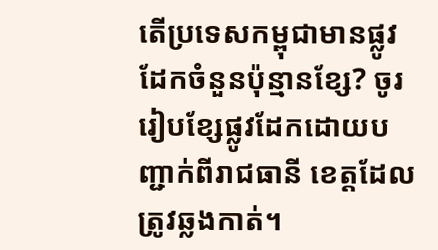តើប្រទេសកម្ពុជាមានផ្លូវដែកចំនួនប៉ុន្មានខ្សែ? ចូររៀបខ្សែផ្លូវដែកដោយបញ្ជាក់ពីរាជធានី ខេត្តដែលត្រូវឆ្លងកាត់។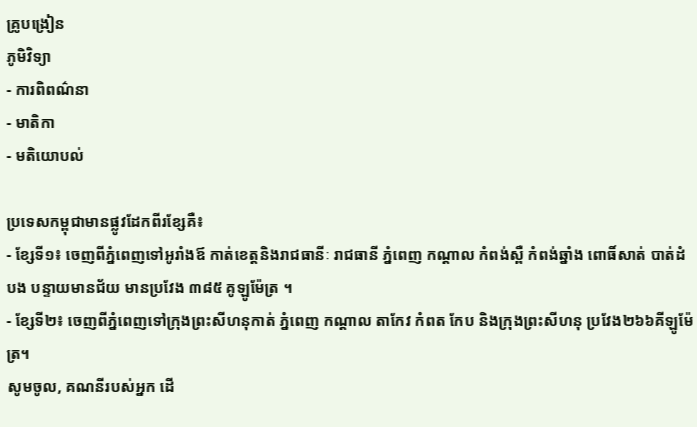គ្រូបង្រៀន
ភូមិវិទ្យា
- ការពិពណ៌នា
- មាតិកា
- មតិយោបល់

ប្រទេសកម្ពុជាមានផ្លូវដែកពីរខ្សែគឺ៖
- ខ្សែទី១៖ ចេញពីភ្នំពេញទៅអូរាំងឪ កាត់ខេត្តនិងរាជធានីៈ រាជធានី ភ្នំពេញ កណ្តាល កំពង់ស្ពឺ កំពង់ឆ្នាំង ពោធិ៍សាត់ បាត់ដំបង បន្ទាយមានជ័យ មានប្រវែង ៣៨៥ គូឡូម៉ែត្រ ។
- ខ្សែទី២៖ ចេញពីភ្នំពេញទៅក្រុងព្រះសីហនុកាត់ ភ្នំពេញ កណ្តាល តាកែវ កំពត កែប និងក្រុងព្រះសីហនុ ប្រវែង២៦៦គីឡូម៉ែត្រ។
សូមចូល, គណនីរបស់អ្នក ដើ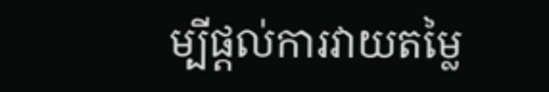ម្បីផ្តល់ការវាយតម្លៃ